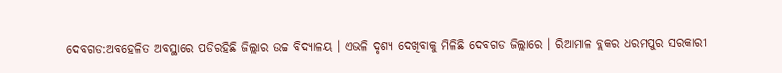ଦେବଗଡ:ଅବହେଳିତ ଅବସ୍ଥାରେ ପଡିରହିଛି ଜିଲ୍ଲାର ଉଚ୍ଚ ବିଦ୍ୟାଳୟ । ଏଭଳି ଦୃଶ୍ୟ ଦେଖିବାକୁ ମିଳିଛି ଦେବଗଡ ଜିଲ୍ଲାରେ । ରିଆମାଳ ବ୍ଲକର ଧରମପୁର ସରକାରୀ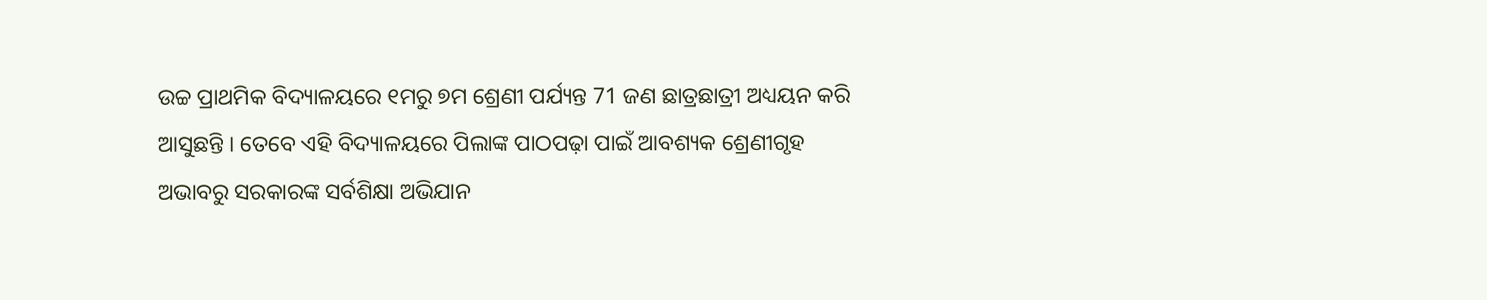ଉଚ୍ଚ ପ୍ରାଥମିକ ବିଦ୍ୟାଳୟରେ ୧ମରୁ ୭ମ ଶ୍ରେଣୀ ପର୍ଯ୍ୟନ୍ତ 71 ଜଣ ଛାତ୍ରଛାତ୍ରୀ ଅଧ୍ୟୟନ କରି ଆସୁଛନ୍ତି । ତେବେ ଏହି ବିଦ୍ୟାଳୟରେ ପିଲାଙ୍କ ପାଠପଢ଼ା ପାଇଁ ଆବଶ୍ୟକ ଶ୍ରେଣୀଗୃହ ଅଭାବରୁ ସରକାରଙ୍କ ସର୍ବଶିକ୍ଷା ଅଭିଯାନ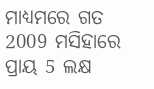ମାଧ୍ୟମରେ ଗତ 2009 ମସିହାରେ ପ୍ରାୟ 5 ଲକ୍ଷ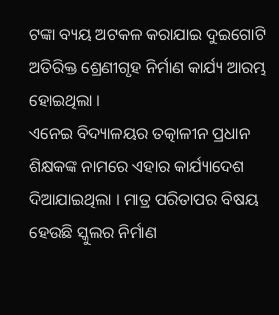ଟଙ୍କା ବ୍ୟୟ ଅଟକଳ କରାଯାଇ ଦୁଇଗୋଟି ଅତିରିକ୍ତ ଶ୍ରେଣୀଗୃହ ନିର୍ମାଣ କାର୍ଯ୍ୟ ଆରମ୍ଭ ହୋଇଥିଲା ।
ଏନେଇ ବିଦ୍ୟାଳୟର ତତ୍କାଳୀନ ପ୍ରଧାନ ଶିକ୍ଷକଙ୍କ ନାମରେ ଏହାର କାର୍ଯ୍ୟାଦେଶ ଦିଆଯାଇଥିଲା । ମାତ୍ର ପରିତାପର ବିଷୟ ହେଉଛି ସ୍କୁଲର ନିର୍ମାଣ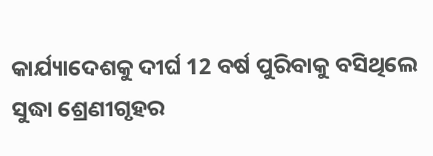କାର୍ଯ୍ୟାଦେଶକୁ ଦୀର୍ଘ 12 ବର୍ଷ ପୁରିବାକୁ ବସିଥିଲେ ସୁଦ୍ଧା ଶ୍ରେଣୀଗୃହର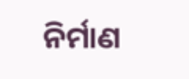ନିର୍ମାଣ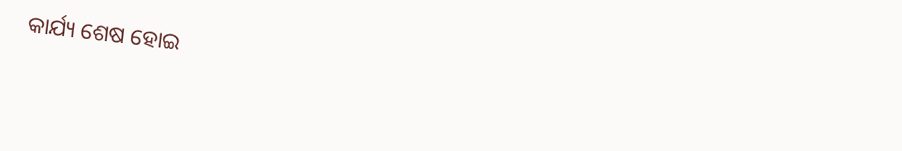କାର୍ଯ୍ୟ ଶେଷ ହୋଇ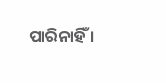ପାରିନାହିଁ ।